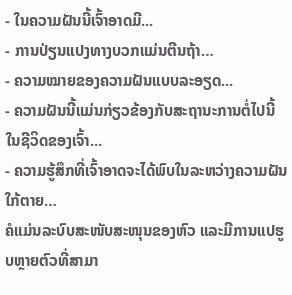- ໃນຄວາມຝັນນີ້ເຈົ້າອາດມີ...
- ການປ່ຽນແປງທາງບວກແມ່ນຕີນຖ້າ…
- ຄວາມໝາຍຂອງຄວາມຝັນແບບລະອຽດ...
- ຄວາມຝັນນີ້ແມ່ນກ່ຽວຂ້ອງກັບສະຖານະການຕໍ່ໄປນີ້ໃນຊີວິດຂອງເຈົ້າ...
- ຄວາມຮູ້ສຶກທີ່ເຈົ້າອາດຈະໄດ້ພົບໃນລະຫວ່າງຄວາມຝັນໃກ້ຕາຍ…
ຄໍແມ່ນລະບົບສະໜັບສະໜຸນຂອງຫົວ ແລະມີການແປຮູບຫຼາຍຕົວທີ່ສາມາ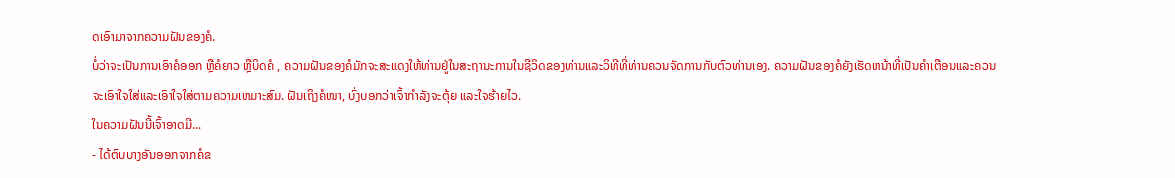ດເອົາມາຈາກຄວາມຝັນຂອງຄໍ.
ບໍ່ວ່າຈະເປັນການເອົາຄໍອອກ ຫຼືຄໍຍາວ ຫຼືບິດຄໍ , ຄວາມຝັນຂອງຄໍມັກຈະສະແດງໃຫ້ທ່ານຢູ່ໃນສະຖານະການໃນຊີວິດຂອງທ່ານແລະວິທີທີ່ທ່ານຄວນຈັດການກັບຕົວທ່ານເອງ. ຄວາມຝັນຂອງຄໍຍັງເຮັດຫນ້າທີ່ເປັນຄໍາເຕືອນແລະຄວນຈະເອົາໃຈໃສ່ແລະເອົາໃຈໃສ່ຕາມຄວາມເຫມາະສົມ. ຝັນເຖິງຄໍໜາ, ບົ່ງບອກວ່າເຈົ້າກຳລັງຈະຕຸ້ຍ ແລະໃຈຮ້າຍໄວ.
ໃນຄວາມຝັນນີ້ເຈົ້າອາດມີ...
- ໄດ້ຕົບບາງອັນອອກຈາກຄໍຂ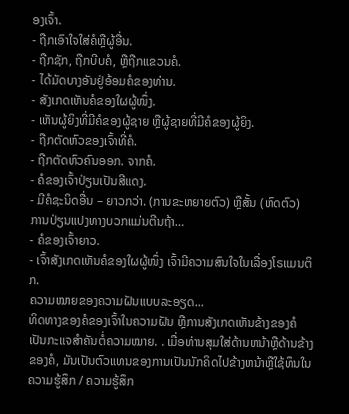ອງເຈົ້າ.
- ຖືກເອົາໃຈໃສ່ຄໍຫຼືຜູ້ອື່ນ.
- ຖືກຊັກ, ຖືກບີບຄໍ, ຫຼືຖືກແຂວນຄໍ.
- ໄດ້ມັດບາງອັນຢູ່ອ້ອມຄໍຂອງທ່ານ.
- ສັງເກດເຫັນຄໍຂອງໃຜຜູ້ໜຶ່ງ.
- ເຫັນຜູ້ຍິງທີ່ມີຄໍຂອງຜູ້ຊາຍ ຫຼືຜູ້ຊາຍທີ່ມີຄໍຂອງຜູ້ຍິງ.
- ຖືກຕັດຫົວຂອງເຈົ້າທີ່ຄໍ.
- ຖືກຕັດຫົວຄົນອອກ. ຈາກຄໍ.
- ຄໍຂອງເຈົ້າປ່ຽນເປັນສີແດງ.
- ມີຄໍຊະນິດອື່ນ – ຍາວກວ່າ. (ການຂະຫຍາຍຕົວ) ຫຼືສັ້ນ (ຫົດຕົວ)
ການປ່ຽນແປງທາງບວກແມ່ນຕີນຖ້າ…
- ຄໍຂອງເຈົ້າຍາວ.
- ເຈົ້າສັງເກດເຫັນຄໍຂອງໃຜຜູ້ໜຶ່ງ ເຈົ້າມີຄວາມສົນໃຈໃນເລື່ອງໂຣແມນຕິກ.
ຄວາມໝາຍຂອງຄວາມຝັນແບບລະອຽດ...
ທິດທາງຂອງຄໍຂອງເຈົ້າໃນຄວາມຝັນ ຫຼືການສັງເກດເຫັນຂ້າງຂອງຄໍເປັນກະແຈສຳຄັນຕໍ່ຄວາມໝາຍ. . ເມື່ອທ່ານສຸມໃສ່ດ້ານຫນ້າຫຼືດ້ານຂ້າງຂອງຄໍ, ມັນເປັນຕົວແທນຂອງການເປັນນັກຄິດໄປຂ້າງຫນ້າຫຼືໃຊ້ທຶນໃນຄວາມຮູ້ສຶກ / ຄວາມຮູ້ສຶກ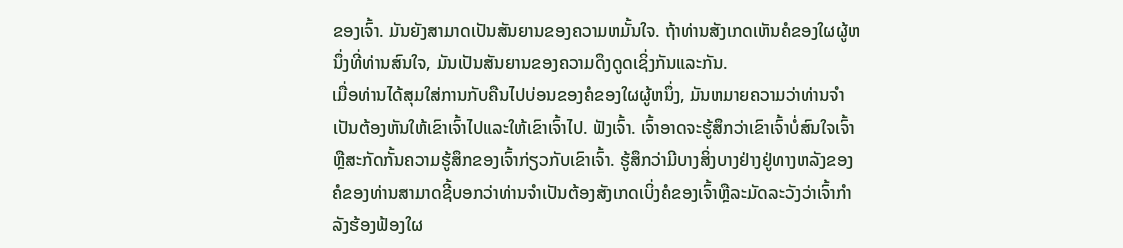ຂອງເຈົ້າ. ມັນຍັງສາມາດເປັນສັນຍານຂອງຄວາມຫມັ້ນໃຈ. ຖ້າທ່ານສັງເກດເຫັນຄໍຂອງໃຜຜູ້ຫນຶ່ງທີ່ທ່ານສົນໃຈ, ມັນເປັນສັນຍານຂອງຄວາມດຶງດູດເຊິ່ງກັນແລະກັນ.
ເມື່ອທ່ານໄດ້ສຸມໃສ່ການກັບຄືນໄປບ່ອນຂອງຄໍຂອງໃຜຜູ້ຫນຶ່ງ, ມັນຫມາຍຄວາມວ່າທ່ານຈໍາເປັນຕ້ອງຫັນໃຫ້ເຂົາເຈົ້າໄປແລະໃຫ້ເຂົາເຈົ້າໄປ. ຟັງເຈົ້າ. ເຈົ້າອາດຈະຮູ້ສຶກວ່າເຂົາເຈົ້າບໍ່ສົນໃຈເຈົ້າ ຫຼືສະກັດກັ້ນຄວາມຮູ້ສຶກຂອງເຈົ້າກ່ຽວກັບເຂົາເຈົ້າ. ຮູ້ສຶກວ່າມີບາງສິ່ງບາງຢ່າງຢູ່ທາງຫລັງຂອງຄໍຂອງທ່ານສາມາດຊີ້ບອກວ່າທ່ານຈໍາເປັນຕ້ອງສັງເກດເບິ່ງຄໍຂອງເຈົ້າຫຼືລະມັດລະວັງວ່າເຈົ້າກໍາລັງຮ້ອງຟ້ອງໃຜ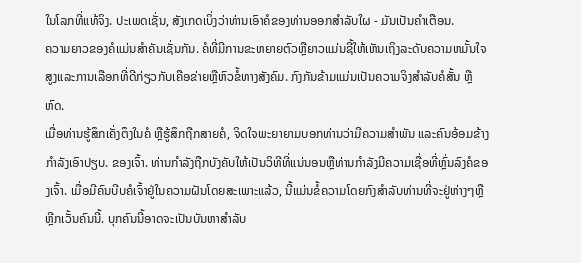ໃນໂລກທີ່ແທ້ຈິງ. ປະເພດເຊັ່ນ, ສັງເກດເບິ່ງວ່າທ່ານເອົາຄໍຂອງທ່ານອອກສໍາລັບໃຜ - ມັນເປັນຄໍາເຕືອນ.
ຄວາມຍາວຂອງຄໍແມ່ນສໍາຄັນເຊັ່ນກັນ. ຄໍທີ່ມີການຂະຫຍາຍຕົວຫຼືຍາວແມ່ນຊີ້ໃຫ້ເຫັນເຖິງລະດັບຄວາມຫມັ້ນໃຈສູງແລະການເລືອກທີ່ດີກ່ຽວກັບເຄືອຂ່າຍຫຼືຫົວຂໍ້ທາງສັງຄົມ. ກົງກັນຂ້າມແມ່ນເປັນຄວາມຈິງສໍາລັບຄໍສັ້ນ ຫຼືຫົດ.
ເມື່ອທ່ານຮູ້ສຶກເຄັ່ງຕຶງໃນຄໍ ຫຼືຮູ້ສຶກຖືກສາຍຄໍ, ຈິດໃຈພະຍາຍາມບອກທ່ານວ່າມີຄວາມສໍາພັນ ແລະຄົນອ້ອມຂ້າງກໍາລັງເອົາປຽບ. ຂອງເຈົ້າ. ທ່ານກໍາລັງຖືກບັງຄັບໃຫ້ເປັນວິທີທີ່ແນ່ນອນຫຼືທ່ານກໍາລັງມີຄວາມເຊື່ອທີ່ຫຼົ່ນລົງຄໍຂອງເຈົ້າ. ເມື່ອມີຄົນບີບຄໍເຈົ້າຢູ່ໃນຄວາມຝັນໂດຍສະເພາະແລ້ວ, ນີ້ແມ່ນຂໍ້ຄວາມໂດຍກົງສໍາລັບທ່ານທີ່ຈະຢູ່ຫ່າງໆຫຼືຫຼີກເວັ້ນຄົນນີ້. ບຸກຄົນນີ້ອາດຈະເປັນບັນຫາສໍາລັບ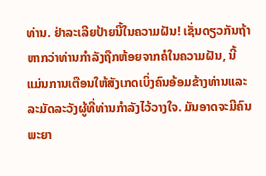ທ່ານ. ຢ່າລະເລີຍປ້າຍນີ້ໃນຄວາມຝັນ! ເຊັ່ນດຽວກັນຖ້າຫາກວ່າທ່ານກໍາລັງຖືກຫ້ອຍຈາກຄໍໃນຄວາມຝັນ, ນີ້ແມ່ນການເຕືອນໃຫ້ສັງເກດເບິ່ງຄົນອ້ອມຂ້າງທ່ານແລະລະມັດລະວັງຜູ້ທີ່ທ່ານກໍາລັງໄວ້ວາງໃຈ. ມັນອາດຈະມີຄົນພະຍາ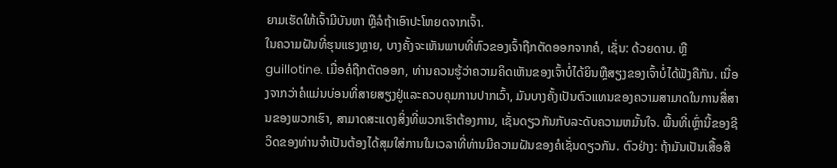ຍາມເຮັດໃຫ້ເຈົ້າມີບັນຫາ ຫຼືລໍຖ້າເອົາປະໂຫຍດຈາກເຈົ້າ.
ໃນຄວາມຝັນທີ່ຮຸນແຮງຫຼາຍ, ບາງຄັ້ງຈະເຫັນພາບທີ່ຫົວຂອງເຈົ້າຖືກຕັດອອກຈາກຄໍ, ເຊັ່ນ: ດ້ວຍດາບ. ຫຼື guillotine. ເມື່ອຄໍຖືກຕັດອອກ, ທ່ານຄວນຮູ້ວ່າຄວາມຄິດເຫັນຂອງເຈົ້າບໍ່ໄດ້ຍິນຫຼືສຽງຂອງເຈົ້າບໍ່ໄດ້ຟັງຄືກັນ. ເນື່ອງຈາກວ່າຄໍແມ່ນບ່ອນທີ່ສາຍສຽງຢູ່ແລະຄວບຄຸມການປາກເວົ້າ, ມັນບາງຄັ້ງເປັນຕົວແທນຂອງຄວາມສາມາດໃນການສື່ສານຂອງພວກເຮົາ, ສາມາດສະແດງສິ່ງທີ່ພວກເຮົາຕ້ອງການ, ເຊັ່ນດຽວກັນກັບລະດັບຄວາມຫມັ້ນໃຈ. ພື້ນທີ່ເຫຼົ່ານີ້ຂອງຊີວິດຂອງທ່ານຈໍາເປັນຕ້ອງໄດ້ສຸມໃສ່ການໃນເວລາທີ່ທ່ານມີຄວາມຝັນຂອງຄໍເຊັ່ນດຽວກັນ. ຕົວຢ່າງ: ຖ້າມັນເປັນເສື້ອສີ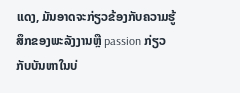ແດງ, ມັນອາດຈະກ່ຽວຂ້ອງກັບຄວາມຮູ້ສຶກຂອງພະລັງງານຫຼື passion ກ່ຽວກັບບັນຫາໃນບ່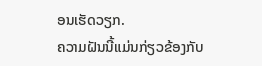ອນເຮັດວຽກ.
ຄວາມຝັນນີ້ແມ່ນກ່ຽວຂ້ອງກັບ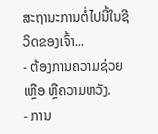ສະຖານະການຕໍ່ໄປນີ້ໃນຊີວິດຂອງເຈົ້າ...
- ຕ້ອງການຄວາມຊ່ວຍເຫຼືອ ຫຼືຄວາມຫວັງ.
- ການ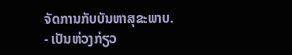ຈັດການກັບບັນຫາສຸຂະພາບ.
- ເປັນຫ່ວງກ່ຽວ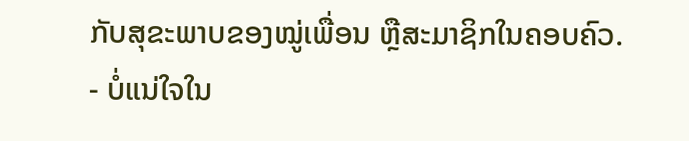ກັບສຸຂະພາບຂອງໝູ່ເພື່ອນ ຫຼືສະມາຊິກໃນຄອບຄົວ.
- ບໍ່ແນ່ໃຈໃນ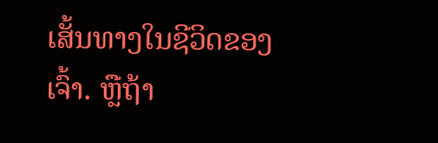ເສັ້ນທາງໃນຊີວິດຂອງເຈົ້າ. ຫຼືຖ້າ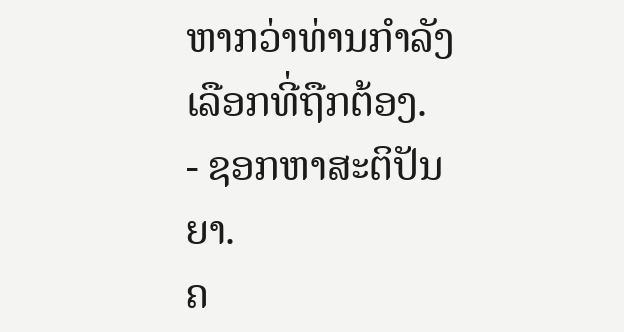ຫາກວ່າທ່ານກໍາລັງເລືອກທີ່ຖືກຕ້ອງ.
- ຊອກຫາສະຕິປັນຍາ.
ຄ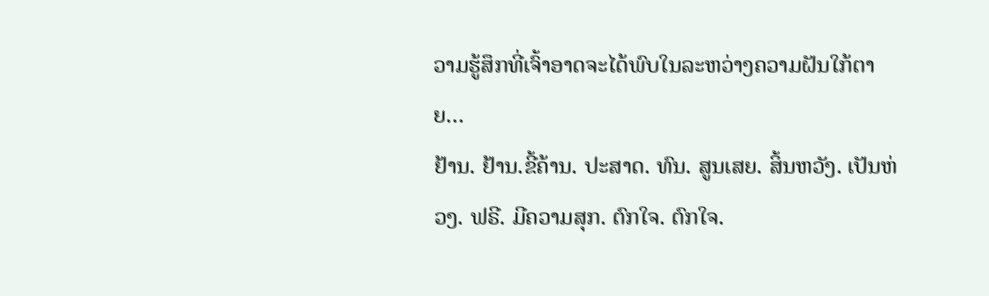ວາມຮູ້ສຶກທີ່ເຈົ້າອາດຈະໄດ້ພົບໃນລະຫວ່າງຄວາມຝັນໃກ້ຕາຍ…
ຢ້ານ. ຢ້ານ.ຂີ້ຄ້ານ. ປະສາດ. ທົນ. ສູນເສຍ. ສິ້ນຫວັງ. ເປັນຫ່ວງ. ຟຣີ. ມີຄວາມສຸກ. ຕົກໃຈ. ຕົກໃຈ.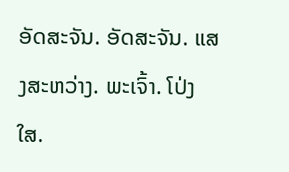ອັດສະຈັນ. ອັດສະຈັນ. ແສງສະຫວ່າງ. ພະເຈົ້າ. ໂປ່ງໃສ.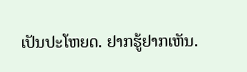ເປັນປະໂຫຍດ. ຢາກຮູ້ຢາກເຫັນ.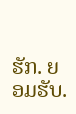ຮັກ. ຍອມຮັບ.